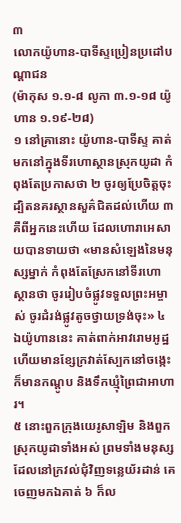៣
លោកយ៉ូហាន-បាទីស្ទប្រៀនប្រដៅបណ្តាជន
(ម៉ាកុស ១.១-៨ លូកា ៣.១-១៨ យ៉ូហាន ១.១៩-២៨)
១ នៅគ្រានោះ យ៉ូហាន-បាទីស្ទ គាត់មកនៅក្នុងទីរហោស្ថានស្រុកយូដា កំពុងតែប្រកាសថា ២ ចូរឲ្យប្រែចិត្តចុះ ដ្បិតនគរស្ថានសួគ៌ជិតដល់ហើយ ៣ គឺពីអ្នកនេះហើយ ដែលហោរាអេសាយបានទាយថា «មានសំឡេងនៃមនុស្សម្នាក់ កំពុងតែស្រែកនៅទីរហោស្ថានថា ចូររៀបចំផ្លូវទទួលព្រះអម្ចាស់ ចូរដំរង់ផ្លូវតូចថ្វាយទ្រង់ចុះ» ៤ ឯយ៉ូហាននេះ គាត់ពាក់អាវរោមអូដ្ឋ ហើយមានខ្សែក្រវាត់ស្បែកនៅចង្កេះ ក៏មានកណ្តូប និងទឹកឃ្មុំព្រៃជាអាហារ។
៥ នោះពួកក្រុងយេរូសាឡិម និងពួកស្រុកយូដាទាំងអស់ ព្រមទាំងមនុស្សដែលនៅក្រវល់ជុំវិញទន្លេយ័រដាន់ គេចេញមកឯគាត់ ៦ ក៏ល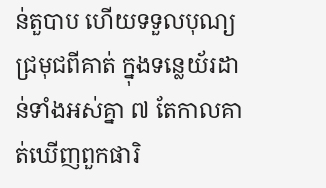ន់តួបាប ហើយទទួលបុណ្យជ្រមុជពីគាត់ ក្នុងទន្លេយ័រដាន់ទាំងអស់គ្នា ៧ តែកាលគាត់ឃើញពួកផារិ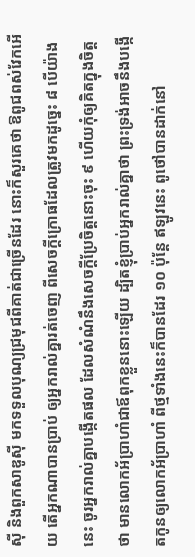ស៊ី និងពួកសាឌូស៊ី មកទទួលបុណ្យជ្រមុជពីគាត់ជាច្រើនដែរ នោះក៏សួរគេថា ឱពូជពស់វែកអើយ តើអ្នកណាបានប្រាប់ ឲ្យអ្នករាល់គ្នារត់ចេញ ពីសេចក្តីក្រោធដែលត្រូវមកដូច្នេះ ៨ បើយ៉ាងនេះ ចូរអ្នករាល់គ្នាបង្កើតផល ដែលសំណំនឹងសេចក្តីប្រែចិត្តនោះចុះ ៩ ហើយកុំឲ្យគិតក្នុងចិត្តថា មានលោកអ័ប្រាហាំជាឪពុកខ្លួននោះឡើយ ដ្បិតខ្ញុំប្រាប់អ្នករាល់គ្នាថា ព្រះទ្រង់អាចនឹងបង្កើតកូនឲ្យលោកអ័ប្រាហាំ ពីថ្មទាំងនេះក៏បានដែរ ១០ ប៉ុន្តែ ឥឡូវនេះ ពូថៅបានដាក់នៅ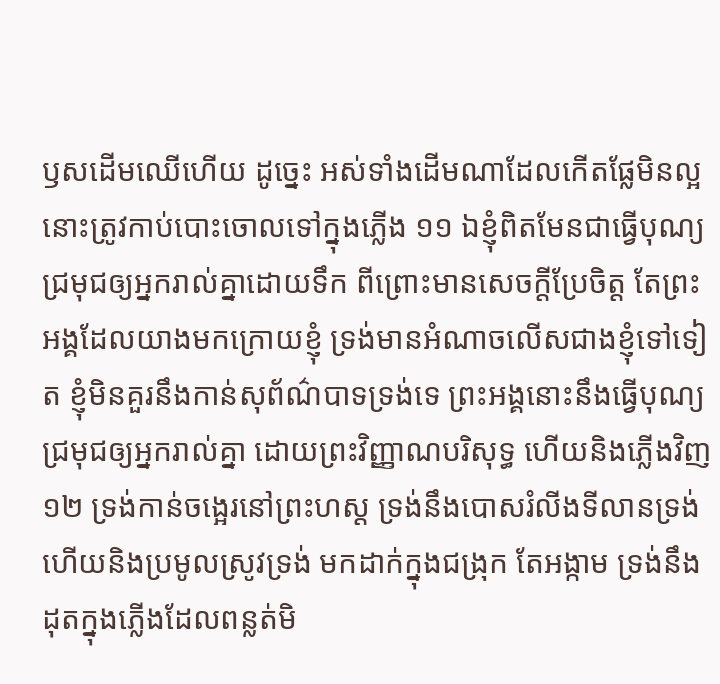ឫសដើមឈើហើយ ដូច្នេះ អស់ទាំងដើមណាដែលកើតផ្លែមិនល្អ នោះត្រូវកាប់បោះចោលទៅក្នុងភ្លើង ១១ ឯខ្ញុំពិតមែនជាធ្វើបុណ្យជ្រមុជឲ្យអ្នករាល់គ្នាដោយទឹក ពីព្រោះមានសេចក្តីប្រែចិត្ត តែព្រះអង្គដែលយាងមកក្រោយខ្ញុំ ទ្រង់មានអំណាចលើសជាងខ្ញុំទៅទៀត ខ្ញុំមិនគួរនឹងកាន់សុព័ណ៌បាទទ្រង់ទេ ព្រះអង្គនោះនឹងធ្វើបុណ្យជ្រមុជឲ្យអ្នករាល់គ្នា ដោយព្រះវិញ្ញាណបរិសុទ្ធ ហើយនិងភ្លើងវិញ ១២ ទ្រង់កាន់ចង្អេរនៅព្រះហស្ត ទ្រង់នឹងបោសរំលីងទីលានទ្រង់ ហើយនិងប្រមូលស្រូវទ្រង់ មកដាក់ក្នុងជង្រុក តែអង្កាម ទ្រង់នឹងដុតក្នុងភ្លើងដែលពន្លត់មិ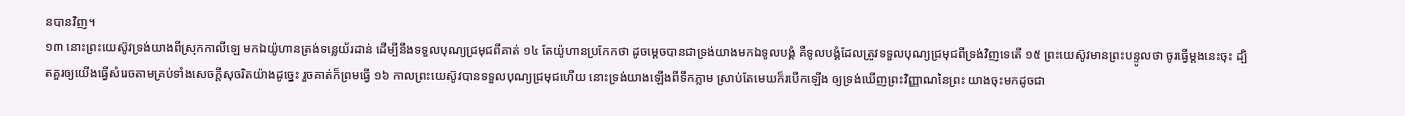នបានវិញ។
១៣ នោះព្រះយេស៊ូវទ្រង់យាងពីស្រុកកាលីឡេ មកឯយ៉ូហានត្រង់ទន្លេយ័រដាន់ ដើម្បីនឹងទទួលបុណ្យជ្រមុជពីគាត់ ១៤ តែយ៉ូហានប្រកែកថា ដូចម្តេចបានជាទ្រង់យាងមកឯទូលបង្គំ គឺទូលបង្គំដែលត្រូវទទួលបុណ្យជ្រមុជពីទ្រង់វិញទេតើ ១៥ ព្រះយេស៊ូវមានព្រះបន្ទូលថា ចូរធ្វើម្តងនេះចុះ ដ្បិតគួរឲ្យយើងធ្វើសំរេចតាមគ្រប់ទាំងសេចក្តីសុចរិតយ៉ាងដូច្នេះ រួចគាត់ក៏ព្រមធ្វើ ១៦ កាលព្រះយេស៊ូវបានទទួលបុណ្យជ្រមុជហើយ នោះទ្រង់យាងឡើងពីទឹកភ្លាម ស្រាប់តែមេឃក៏របើកឡើង ឲ្យទ្រង់ឃើញព្រះវិញ្ញាណនៃព្រះ យាងចុះមកដូចជា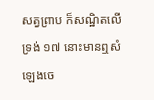សត្វព្រាប ក៏សណ្ឋិតលើទ្រង់ ១៧ នោះមានឮសំឡេងចេ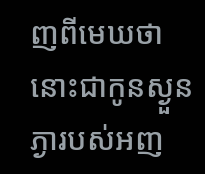ញពីមេឃថា នោះជាកូនស្ងួនភ្ងារបស់អញ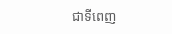ជាទីពេញ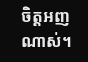ចិត្តអញណាស់។